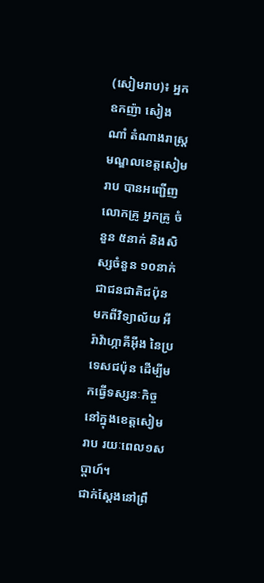(សៀមរាប)៖ អ្នកឧកញ៉ា សៀង ណាំ តំណាងរាស្ត្រមណ្ឌលខេត្តសៀមរាប បានអញ្ជើញលោកគ្រូ អ្នកគ្រូ ចំនួន ៥នាក់ និងសិស្សចំនួន ១០នាក់ ជាជនជាតិជប៉ុន មកពីវិទ្យាល័យ អីរ៉ាវ៉ាហ្កាគីអុីង នៃប្រទេសជប៉ុន ដើម្បីមកធ្វើទស្សនៈកិច្ច នៅក្នុងខេត្តសៀមរាប រយៈពេល១សប្តាហ៍។
ជាក់ស្តែងនៅព្រឹ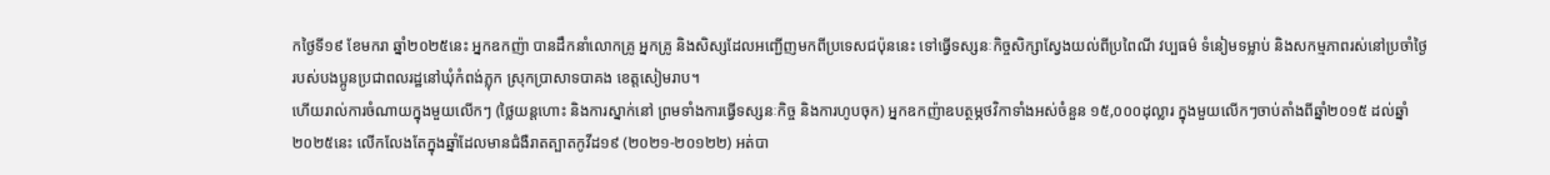កថ្ងៃទី១៩ ខែមករា ឆ្នាំ២០២៥នេះ អ្នកឧកញ៉ា បានដឹកនាំលោកគ្រូ អ្នកគ្រូ និងសិស្សដែលអញ្ជើញមកពីប្រទេសជប៉ុននេះ ទៅធ្វើទស្សនៈកិច្ចសិក្សាស្វែងយល់ពីប្រពៃណី វប្បធម៌ ទំនៀមទម្លាប់ និងសកម្មភាពរស់នៅប្រចាំថ្ងៃ របស់បងប្អូនប្រជាពលរដ្ឋនៅឃុំកំពង់ភ្លុក ស្រុកប្រាសាទបាគង ខេត្តសៀមរាប។
ហើយរាល់ការចំណាយក្នុងមួយលើកៗ (ថ្លៃយន្តហោះ និងការស្នាក់នៅ ព្រមទាំងការធ្វើទស្សនៈកិច្ច និងការហូបចុក) អ្នកឧកញ៉ាឧបត្ថម្ភថវិកាទាំងអស់ចំនួន ១៥,០០០ដុល្លារ ក្នុងមួយលើកៗចាប់តាំងពីឆ្នាំ២០១៥ ដល់ឆ្នាំ២០២៥នេះ លើកលែងតែក្នុងឆ្នាំដែលមានជំងឺរាតត្បាតកូវីដ១៩ (២០២១-២០១២២) អត់បា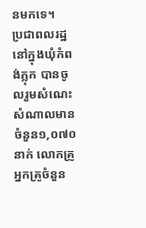នមកទេ។
ប្រជាពលរដ្ឋនៅក្នុងឃុំកំពង់ភ្លុក បានចូលរួមសំណេះសំណាលមានចំនួន១,០៧០នាក់ លោកគ្រូ អ្នកគ្រូចំនួន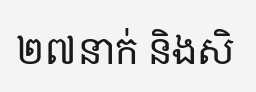២៧នាក់ និងសិ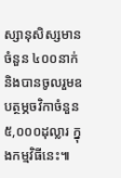ស្សានុសិស្សមានចំនួន ៤០០នាក់ និងបានចូលរួមឧបត្ថម្ភចវិកាចំនួន ៥,០០០ដុល្លារ ក្នុងកម្មវិធីនេះ៕